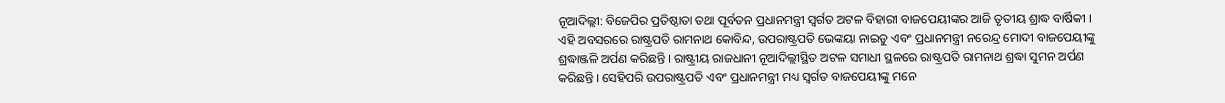ନୂଆଦିଲ୍ଲୀ: ବିଜେପିର ପ୍ରତିଷ୍ଠାତା ତଥା ପୂର୍ବତନ ପ୍ରଧାନମନ୍ତ୍ରୀ ସ୍ୱର୍ଗତ ଅଟଳ ବିହାରୀ ବାଜପେୟୀଙ୍କର ଆଜି ତୃତୀୟ ଶ୍ରାଦ୍ଧ ବାର୍ଷିକୀ । ଏହି ଅବସରରେ ରାଷ୍ଟ୍ରପତି ରାମନାଥ କୋବିନ୍ଦ, ଉପରାଷ୍ଟ୍ରପତି ଭେଙ୍କୟା ନାଇଡୁ ଏବଂ ପ୍ରଧାନମନ୍ତ୍ରୀ ନରେନ୍ଦ୍ର ମୋଦୀ ବାଜପେୟୀଙ୍କୁ ଶ୍ରଦ୍ଧାଞ୍ଜଳି ଅର୍ପଣ କରିଛନ୍ତି । ରାଷ୍ଟ୍ରୀୟ ରାଜଧାନୀ ନୂଆଦିଲ୍ଲୀସ୍ଥିତ ଅଟଳ ସମାଧୀ ସ୍ଥଳରେ ରାଷ୍ଟ୍ରପତି ରାମନାଥ ଶ୍ରଦ୍ଧା ସୁମନ ଅର୍ପଣ କରିଛନ୍ତି । ସେହିପରି ଉପରାଷ୍ଟ୍ରପତି ଏବଂ ପ୍ରଧାନମନ୍ତ୍ରୀ ମଧ୍ୟ ସ୍ୱର୍ଗତ ବାଜପେୟୀଙ୍କୁ ମନେ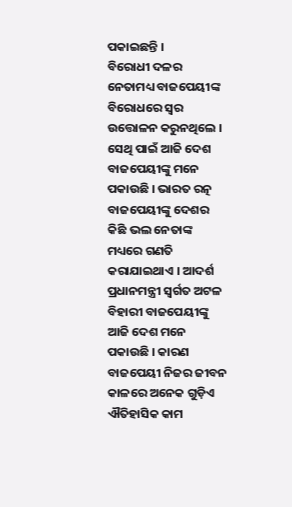ପକାଇଛନ୍ତି ।
ବିରୋଧୀ ଦଳର ନେତାମଧ୍ୟ ବାଜପେୟୀଙ୍କ ବିରୋଧରେ ସ୍ୱର ଉତ୍ତୋଳନ କରୁନଥିଲେ । ସେଥି ପାଇଁ ଆଜି ଦେଶ ବାଜପେୟୀଙ୍କୁ ମନେ ପକାଉଛି । ଭାରତ ରତ୍ନ ବାଜପେୟୀଙ୍କୁ ଦେଶର କିଛି ଭଲ ନେତାଙ୍କ ମଧ୍ୟରେ ଗଣତି କରାଯାଇଥାଏ । ଆଦର୍ଶ ପ୍ରଧାନମନ୍ତ୍ରୀ ସ୍ୱର୍ଗତ ଅଟଳ ବିହାରୀ ବାଜପେୟୀଙ୍କୁ ଆଜି ଦେଶ ମନେ ପକାଉଛି । କାରଣ ବାଜପେୟୀ ନିଜର ଜୀବନ କାଳରେ ଅନେକ ଗୁଡ଼ିଏ ଐତିହାସିକ କାମ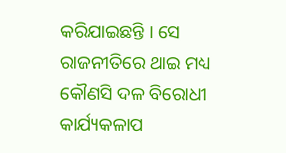କରିଯାଇଛନ୍ତି । ସେ ରାଜନୀତିରେ ଥାଇ ମଧ୍ୟ କୌଣସି ଦଳ ବିରୋଧୀ କାର୍ଯ୍ୟକଳାପ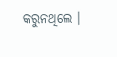କରୁନଥିଲେ ।